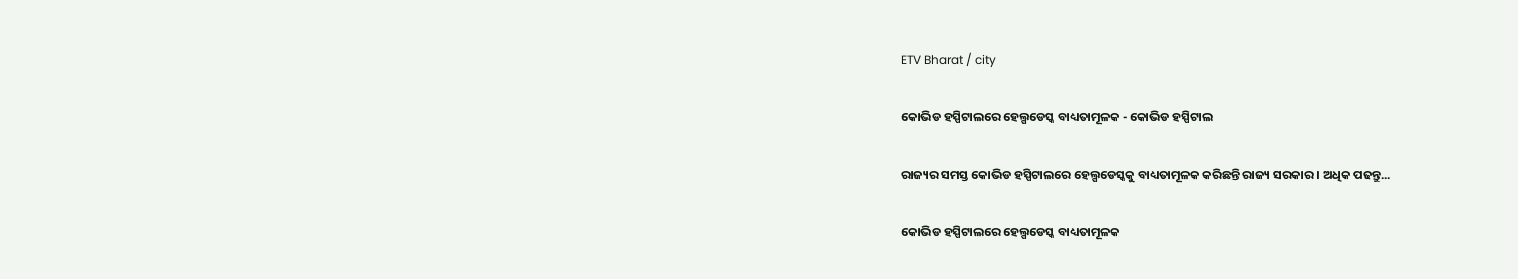ETV Bharat / city

କୋଭିଡ ହସ୍ପିଟାଲରେ ହେଲ୍ପଡେସ୍କ ବାଧ୍ୟତାମୂଳକ - କୋଭିଡ ହସ୍ପିଟାଲ

ରାଜ୍ୟର ସମସ୍ତ କୋଭିଡ ହସ୍ପିଟାଲରେ ହେଲ୍ପଡେସ୍କକୁ ବାଧ୍ୟତାମୂଳକ କରିଛନ୍ତି ରାଜ୍ୟ ସରକାର । ଅଧିକ ପଢନ୍ତୁ...

କୋଭିଡ ହସ୍ପିଟାଲରେ ହେଲ୍ପଡେସ୍କ ବାଧ୍ୟତାମୂଳକ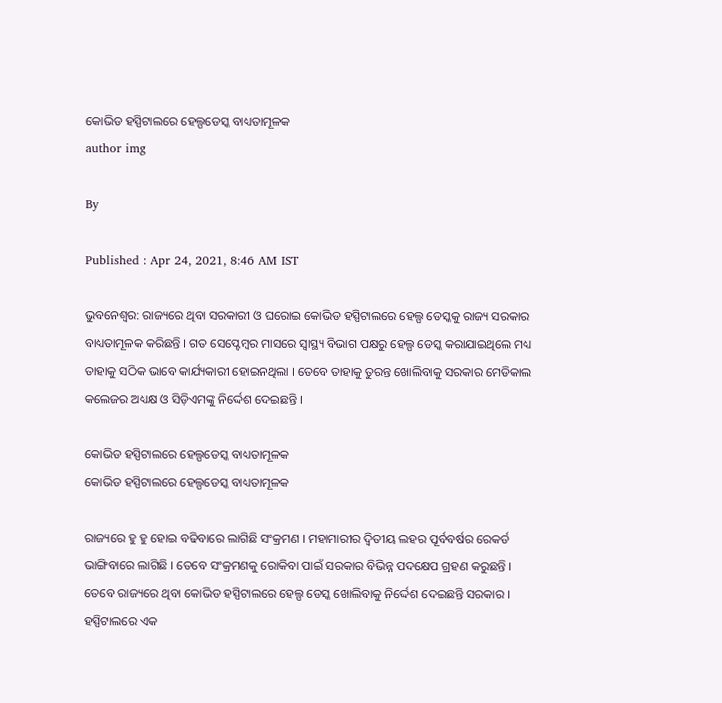କୋଭିଡ ହସ୍ପିଟାଲରେ ହେଲ୍ପଡେସ୍କ ବାଧ୍ୟତାମୂଳକ
author img

By

Published : Apr 24, 2021, 8:46 AM IST

ଭୁବନେଶ୍ବର: ରାଜ୍ୟରେ ଥିବା ସରକାରୀ ଓ ଘରୋଇ କୋଭିଡ ହସ୍ପିଟାଲରେ ହେଲ୍ପ ଡେସ୍କକୁ ରାଜ୍ୟ ସରକାର ବାଧ୍ୟତାମୂଳକ କରିଛନ୍ତି । ଗତ ସେପ୍ଟେମ୍ବର ମାସରେ ସ୍ବାସ୍ଥ୍ୟ ବିଭାଗ ପକ୍ଷରୁ ହେଲ୍ପ ଡେସ୍କ କରାଯାଇଥିଲେ ମଧ୍ୟ ତାହାକୁ ସଠିକ ଭାବେ କାର୍ଯ୍ୟକାରୀ ହୋଇନଥିଲା । ତେବେ ତାହାକୁ ତୁରନ୍ତ ଖୋଲିବାକୁ ସରକାର ମେଡିକାଲ କଲେଜର ଅଧ୍ୟକ୍ଷ ଓ ସିଡ଼ିଏମଙ୍କୁ ନିର୍ଦ୍ଦେଶ ଦେଇଛନ୍ତି ।

କୋଭିଡ ହସ୍ପିଟାଲରେ ହେଲ୍ପଡେସ୍କ ବାଧ୍ୟତାମୂଳକ
କୋଭିଡ ହସ୍ପିଟାଲରେ ହେଲ୍ପଡେସ୍କ ବାଧ୍ୟତାମୂଳକ

ରାଜ୍ୟରେ ହୁ ହୁ ହୋଇ ବଢିବାରେ ଲାଗିଛି ସଂକ୍ରମଣ । ମହାମାରୀର ଦ୍ବିତୀୟ ଲହର ପୂର୍ବବର୍ଷର ରେକର୍ଡ ଭାଙ୍ଗିବାରେ ଲାଗିଛି । ତେବେ ସଂକ୍ରମଣକୁ ରୋକିବା ପାଇଁ ସରକାର ବିଭିନ୍ନ ପଦକ୍ଷେପ ଗ୍ରହଣ କରୁଛନ୍ତି । ତେବେ ରାଜ୍ୟରେ ଥିବା କୋଭିଡ ହସ୍ପିଟାଲରେ ହେଲ୍ପ ଡେସ୍କ ଖୋଲିବାକୁ ନିର୍ଦ୍ଦେଶ ଦେଇଛନ୍ତି ସରକାର । ହସ୍ପିଟାଲରେ ଏକ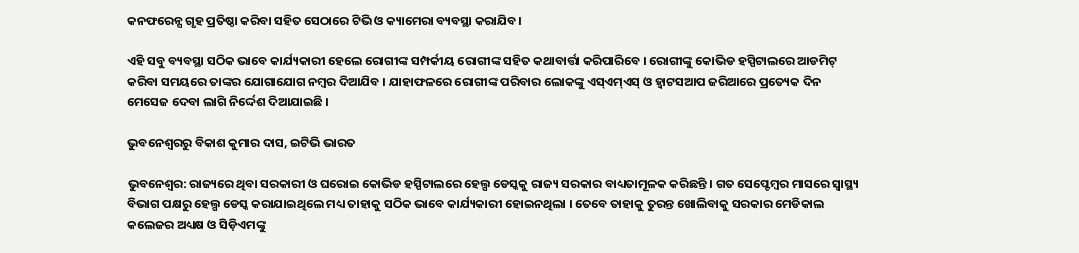କନଫରେନ୍ସ ଗୃହ ପ୍ରତିଷ୍ଠା କରିବା ସହିତ ସେଠାରେ ଟିଭି ଓ କ୍ୟାମେରା ବ୍ୟବସ୍ଥା କରାଯିବ।

ଏହି ସବୁ ବ୍ୟବସ୍ଥା ସଠିକ ଭାବେ କାର୍ଯ୍ୟକାରୀ ହେଲେ ରୋଗୀଙ୍କ ସମ୍ପର୍କୀୟ ରୋଗୀଙ୍କ ସହିତ କଥାବାର୍ତ୍ତା କରିପାରିବେ । ରୋଗୀଙ୍କୁ କୋଭିଡ ହସ୍ପିଟାଲରେ ଆଡମିଟ୍ କରିବା ସମୟରେ ତାଙ୍କର ଯୋଗାଯୋଗ ନମ୍ବର ଦିଆଯିବ । ଯାହାଫଳରେ ରୋଗୀଙ୍କ ପରିବାର ଲୋକଙ୍କୁ ଏସ୍ଏମ୍ଏସ୍ ଓ ହ୍ବାଟସଆପ ଜରିଆରେ ପ୍ରତ୍ୟେକ ଦିନ ମେସେଜ ଦେବା ଲାଗି ନିର୍ଦ୍ଦେଶ ଦିଆଯାଇଛି ।

ଭୁବନେଶ୍ବରରୁ ବିକାଶ କୁମାର ଦାସ, ଇଟିଭି ଭାରତ

ଭୁବନେଶ୍ବର: ରାଜ୍ୟରେ ଥିବା ସରକାରୀ ଓ ଘରୋଇ କୋଭିଡ ହସ୍ପିଟାଲରେ ହେଲ୍ପ ଡେସ୍କକୁ ରାଜ୍ୟ ସରକାର ବାଧ୍ୟତାମୂଳକ କରିଛନ୍ତି । ଗତ ସେପ୍ଟେମ୍ବର ମାସରେ ସ୍ବାସ୍ଥ୍ୟ ବିଭାଗ ପକ୍ଷରୁ ହେଲ୍ପ ଡେସ୍କ କରାଯାଇଥିଲେ ମଧ୍ୟ ତାହାକୁ ସଠିକ ଭାବେ କାର୍ଯ୍ୟକାରୀ ହୋଇନଥିଲା । ତେବେ ତାହାକୁ ତୁରନ୍ତ ଖୋଲିବାକୁ ସରକାର ମେଡିକାଲ କଲେଜର ଅଧ୍ୟକ୍ଷ ଓ ସିଡ଼ିଏମଙ୍କୁ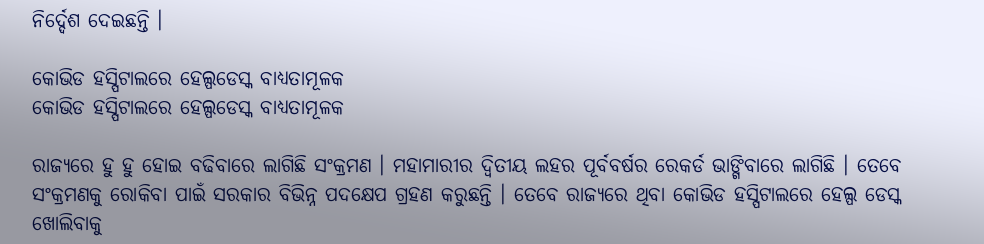ନିର୍ଦ୍ଦେଶ ଦେଇଛନ୍ତି ।

କୋଭିଡ ହସ୍ପିଟାଲରେ ହେଲ୍ପଡେସ୍କ ବାଧ୍ୟତାମୂଳକ
କୋଭିଡ ହସ୍ପିଟାଲରେ ହେଲ୍ପଡେସ୍କ ବାଧ୍ୟତାମୂଳକ

ରାଜ୍ୟରେ ହୁ ହୁ ହୋଇ ବଢିବାରେ ଲାଗିଛି ସଂକ୍ରମଣ । ମହାମାରୀର ଦ୍ବିତୀୟ ଲହର ପୂର୍ବବର୍ଷର ରେକର୍ଡ ଭାଙ୍ଗିବାରେ ଲାଗିଛି । ତେବେ ସଂକ୍ରମଣକୁ ରୋକିବା ପାଇଁ ସରକାର ବିଭିନ୍ନ ପଦକ୍ଷେପ ଗ୍ରହଣ କରୁଛନ୍ତି । ତେବେ ରାଜ୍ୟରେ ଥିବା କୋଭିଡ ହସ୍ପିଟାଲରେ ହେଲ୍ପ ଡେସ୍କ ଖୋଲିବାକୁ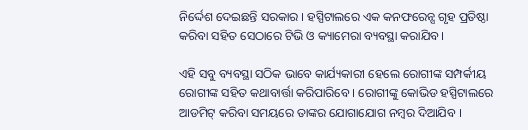ନିର୍ଦ୍ଦେଶ ଦେଇଛନ୍ତି ସରକାର । ହସ୍ପିଟାଲରେ ଏକ କନଫରେନ୍ସ ଗୃହ ପ୍ରତିଷ୍ଠା କରିବା ସହିତ ସେଠାରେ ଟିଭି ଓ କ୍ୟାମେରା ବ୍ୟବସ୍ଥା କରାଯିବ।

ଏହି ସବୁ ବ୍ୟବସ୍ଥା ସଠିକ ଭାବେ କାର୍ଯ୍ୟକାରୀ ହେଲେ ରୋଗୀଙ୍କ ସମ୍ପର୍କୀୟ ରୋଗୀଙ୍କ ସହିତ କଥାବାର୍ତ୍ତା କରିପାରିବେ । ରୋଗୀଙ୍କୁ କୋଭିଡ ହସ୍ପିଟାଲରେ ଆଡମିଟ୍ କରିବା ସମୟରେ ତାଙ୍କର ଯୋଗାଯୋଗ ନମ୍ବର ଦିଆଯିବ ।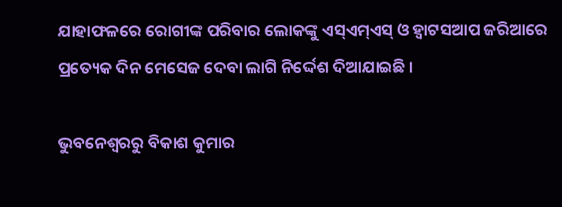ଯାହାଫଳରେ ରୋଗୀଙ୍କ ପରିବାର ଲୋକଙ୍କୁ ଏସ୍ଏମ୍ଏସ୍ ଓ ହ୍ବାଟସଆପ ଜରିଆରେ ପ୍ରତ୍ୟେକ ଦିନ ମେସେଜ ଦେବା ଲାଗି ନିର୍ଦ୍ଦେଶ ଦିଆଯାଇଛି ।

ଭୁବନେଶ୍ବରରୁ ବିକାଶ କୁମାର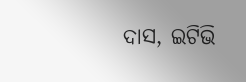ଦାସ, ଇଟିଭି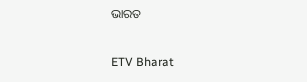ଭାରତ

ETV Bharat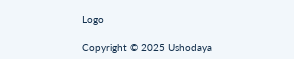Logo

Copyright © 2025 Ushodaya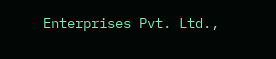Enterprises Pvt. Ltd.,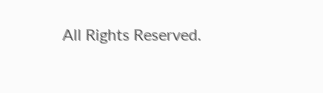All Rights Reserved.